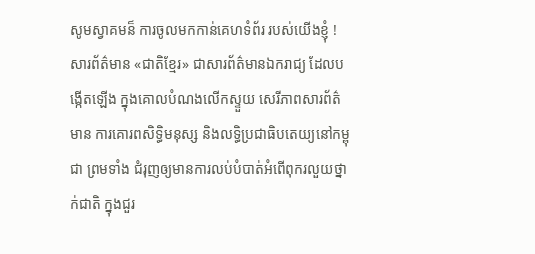សូមស្វាគមន៏ ការចូលមកកាន់គេហទំព័រ របស់យើងខ្ញុំ ! សារព័ត៌មាន «ជាតិខ្មែរ» ជាសារព័ត៌មានឯករាជ្យ ដែលបង្កើតឡើង ក្នុងគោលបំណងលើកស្ទួយ សេរីភាពសារព័ត៌មាន ការគោរពសិទ្ធិមនុស្ស និងលទ្ធិប្រជាធិបតេយ្យនៅកម្ពុជា ព្រមទាំង ជំរុញឲ្យមានការលប់បំបាត់អំពើពុករលួយថ្នាក់ជាតិ ក្នុងជួរ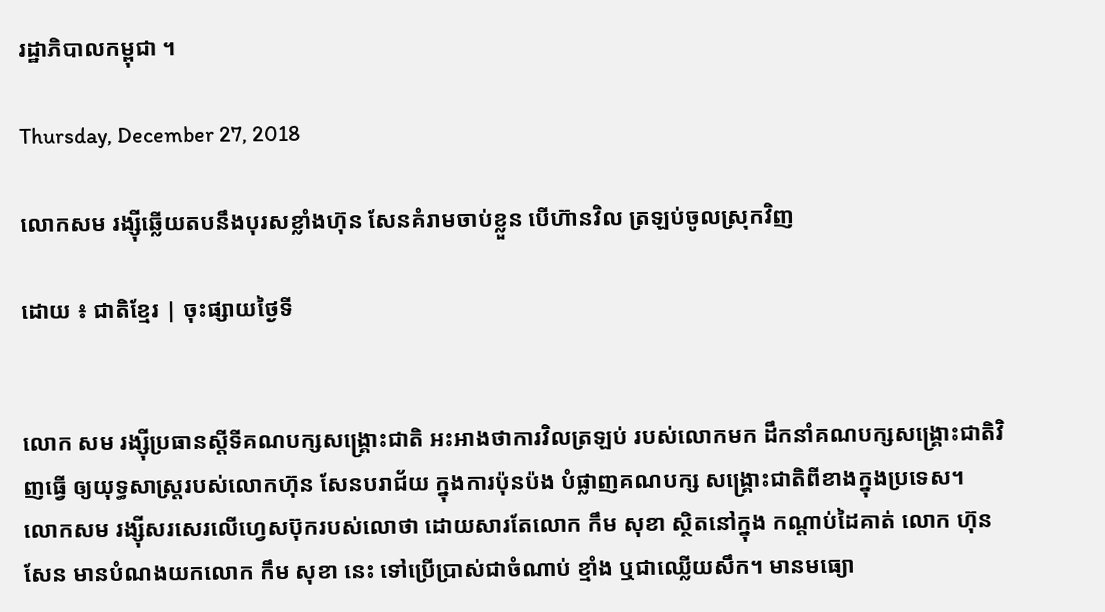រដ្ឋាភិបាលកម្ពុជា ។

Thursday, December 27, 2018

លោកសម រង្សុីឆ្លើយតបនឹងបុរសខ្លាំងហ៊ុន សែនគំរាមចាប់ខ្លួន បើហ៊ានវិល ត្រឡប់ចូលស្រុកវិញ

ដោយ ៖ ជាតិខ្មែរ | ចុះផ្សាយថ្ងៃទី


លោក សម រង្សុីប្រធានស្តីទីគណបក្សសង្គ្រោះជាតិ អះអាងថាការវិលត្រឡប់ របស់លោកមក ដឹកនាំគណបក្សសង្គ្រោះជាតិវិញធ្វើ ឲ្យយុទ្ធសាស្ត្ររបស់លោកហ៊ុន សែនបរាជ័យ ក្នុងការប៉ុនប៉ង បំផ្លាញគណបក្ស សង្គ្រោះជាតិពីខាងក្នុងប្រទេស។
លោកសម រង្សុីសរសេរលើហ្វេសប៊ុករបស់លោថា ដោយសារតែលោក កឹម សុខា ស្ថិតនៅក្នុង កណ្តាប់ដៃគាត់ លោក ហ៊ុន សែន មានបំណងយកលោក កឹម សុខា នេះ ទៅប្រើប្រាស់ជាចំណាប់ ខ្មាំង ឬជាឈ្លើយសឹក។ មានមធ្យោ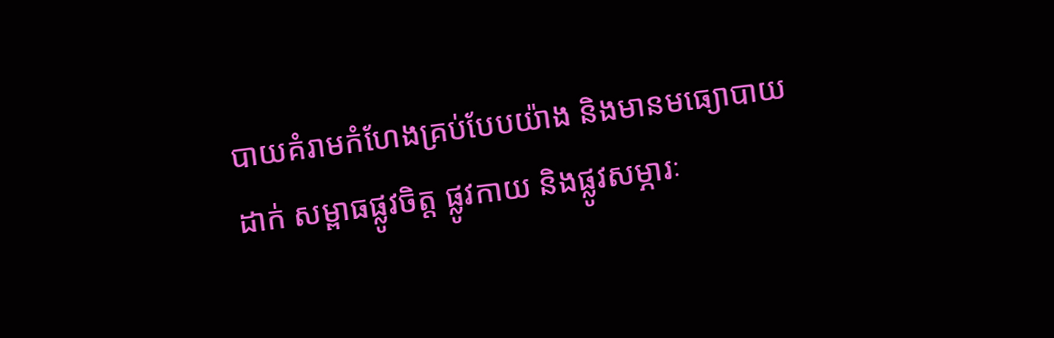បាយគំរាមកំហែងគ្រប់បែបយ៉ាង និងមានមធ្យោបាយដាក់ សម្ពាធផ្លូវចិត្ត ផ្លូវកាយ និងផ្លូវសម្ភារៈ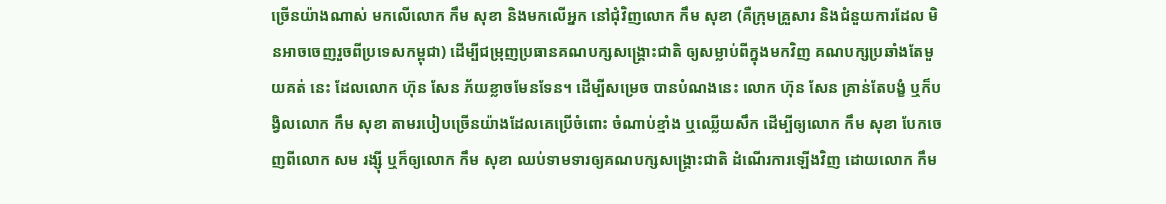ច្រើនយ៉ាងណាស់ មកលើលោក កឹម សុខា និងមកលើអ្នក នៅជុំវិញលោក កឹម សុខា (គឺក្រុមគ្រួសារ និងជំនួយការដែល មិនអាចចេញរួចពីប្រទេសកម្ពុជា) ដើម្បីជម្រុញប្រធានគណបក្សសង្គ្រោះជាតិ ឲ្យសម្លាប់ពីក្នុងមកវិញ គណបក្សប្រឆាំងតែមួយគត់ នេះ ដែលលោក ហ៊ុន សែន ភ័យខ្លាចមែនទែន។ ដើម្បីសម្រេច បានបំណងនេះ លោក ហ៊ុន សែន គ្រាន់តែបង្ខំ ឬក៏បង្វិលលោក កឹម សុខា តាមរបៀបច្រើនយ៉ាងដែលគេប្រើចំពោះ ចំណាប់ខ្មាំង ឬឈ្លើយសឹក ដើម្បីឲ្យលោក កឹម សុខា បែកចេញពីលោក សម រង្ស៊ី ឬក៏ឲ្យលោក កឹម សុខា ឈប់ទាមទារឲ្យគណបក្សសង្គ្រោះជាតិ ដំណើរការឡើងវិញ ដោយលោក កឹម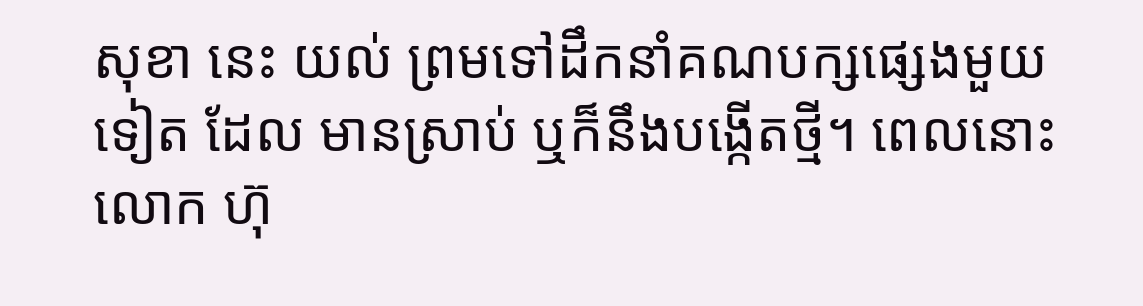សុខា នេះ យល់ ព្រមទៅដឹកនាំគណបក្សផ្សេងមួយទៀត ដែល មានស្រាប់ ឬក៏នឹងបង្កើតថ្មី។ ពេលនោះលោក ហ៊ុ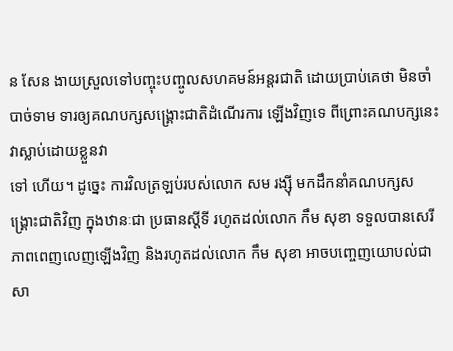ន សែន ងាយស្រួលទៅបញ្ចុះបញ្ចូលសហគមន៍អន្តរជាតិ ដោយប្រាប់គេថា មិនចាំបាច់ទាម ទារឲ្យគណបក្សសង្គ្រោះជាតិដំណើរការ ឡើងវិញទេ ពីព្រោះគណបក្សនេះវាស្លាប់ដោយខ្លួនវា
ទៅ ហើយ។ ដូច្នេះ ការវិលត្រឡប់របស់លោក សម រង្ស៊ី មកដឹកនាំគណបក្សសង្គ្រោះជាតិវិញ ក្នុងឋានៈជា ប្រធានស្តីទី រហូតដល់លោក កឹម សុខា ទទួលបានសេរីភាពពេញលេញឡើងវិញ និងរហូតដល់លោក កឹម សុខា អាចបញ្ចេញយោបល់ជាសា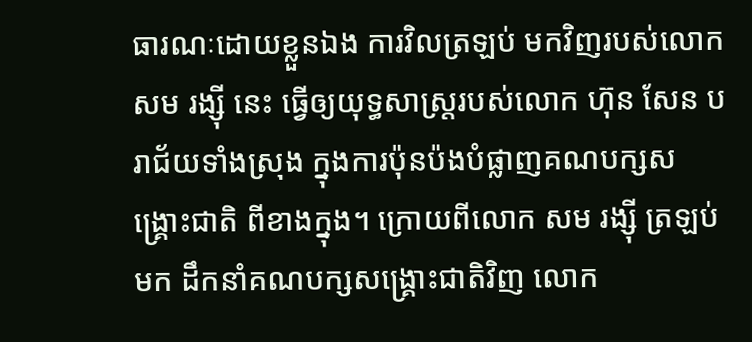ធារណៈដោយខ្លួនឯង ការវិលត្រឡប់ មកវិញរបស់លោក សម រង្ស៊ី នេះ ធ្វើឲ្យយុទ្ធសាស្ត្ររបស់លោក ហ៊ុន សែន បរាជ័យទាំងស្រុង ក្នុងការប៉ុនប៉ងបំផ្លាញគណបក្សសង្គ្រោះជាតិ ពីខាងក្នុង។ ក្រោយពីលោក សម រង្សុី ត្រឡប់មក ដឹកនាំគណបក្សសង្គ្រោះជាតិវិញ លោក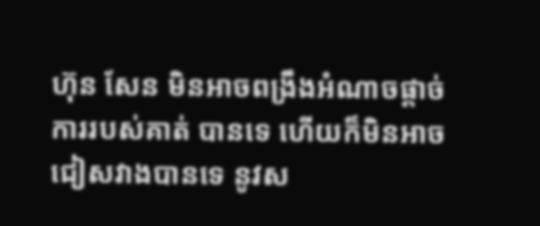ហ៊ុន សែន មិនអាចពង្រឹងអំណាចផ្តាច់ ការរបស់គាត់ បានទេ ហើយក៏មិនអាចជៀសវាងបានទេ នូវស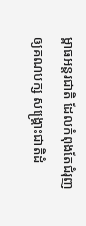ម្ពាធអន្តរជាតិ ដែលកំពុងតែជំរុញ ឲ្យគណបក្ស សង្គ្រោះជាតិដំ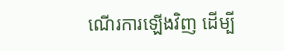ណើរការឡើងវិញ ដើម្បី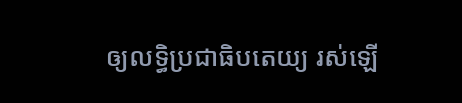ឲ្យលទ្ធិប្រជាធិបតេយ្យ រស់ឡើ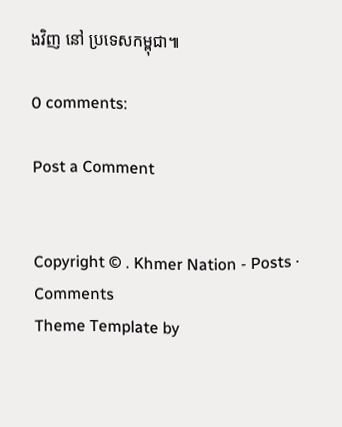ងវិញ នៅ ប្រទេសកម្ពុជា៕

0 comments:

Post a Comment


Copyright © . Khmer Nation - Posts · Comments
Theme Template by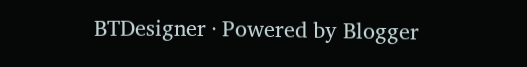BTDesigner · Powered by Blogger